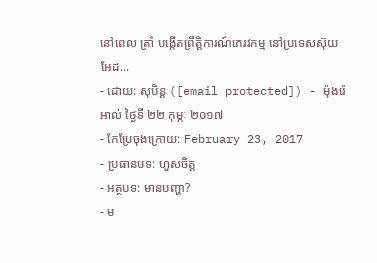នៅពេល ត្រាំ បង្កើតព្រឹត្តិការណ៍ភេរវកម្ម នៅប្រទេសស៊ុយអែដ...
- ដោយ: សុបិន្ដ ([email protected]) - ម៉ុងរ៉េអាល់ ថ្ងៃទី ២២ កុម្ភៈ ២០១៧
- កែប្រែចុងក្រោយ: February 23, 2017
- ប្រធានបទ: ហួសចិត្ត
- អត្ថបទ: មានបញ្ហា?
- ម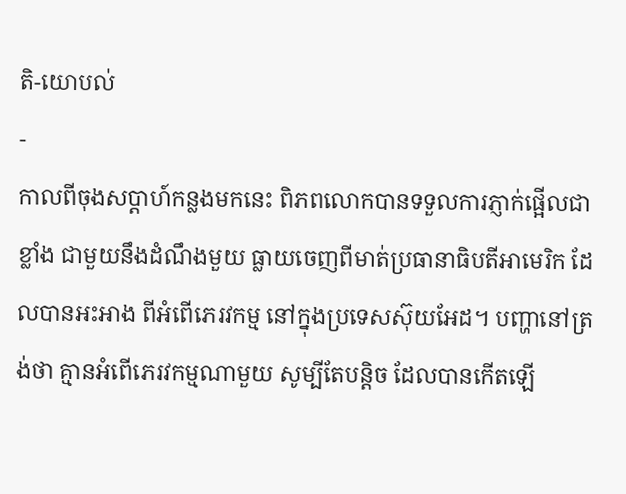តិ-យោបល់
-
កាលពីចុងសប្ដាហ៍កន្លងមកនេះ ពិភពលោកបានទទួលការភ្ញាក់ផ្អើលជាខ្លាំង ជាមួយនឹងដំណឹងមួយ ធ្លាយចេញពីមាត់ប្រធានាធិបតីអាមេរិក ដែលបានអះអាង ពីអំពើភេរវកម្ម នៅក្នុងប្រទេសស៊ុយអែដ។ បញ្ហានៅត្រង់ថា គ្មានអំពើភេរវកម្មណាមួយ សូម្បីតែបន្តិច ដែលបានកើតឡើ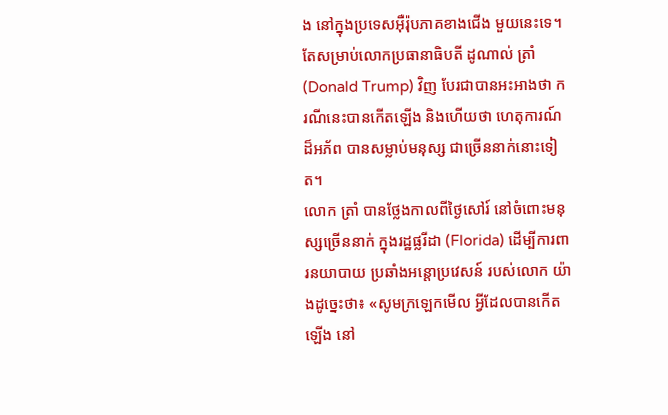ង នៅក្នុងប្រទេសអ៊ឺរ៉ុបភាគខាងជើង មួយនេះទេ។ តែសម្រាប់លោកប្រធានាធិបតី ដូណាល់ ត្រាំ (Donald Trump) វិញ បែរជាបានអះអាងថា ករណីនេះបានកើតឡើង និងហើយថា ហេតុការណ៍ដ៏អភ័ព បានសម្លាប់មនុស្ស ជាច្រើននាក់នោះទៀត។
លោក ត្រាំ បានថ្លែងកាលពីថ្ងៃសៅរ៍ នៅចំពោះមនុស្សច្រើននាក់ ក្នុងរដ្ឋផ្លរីដា (Florida) ដើម្បីការពារនយាបាយ ប្រឆាំងអន្តោប្រវេសន៍ របស់លោក យ៉ាងដូច្នេះថា៖ «សូមក្រឡេកមើល អ្វីដែលបានកើតឡើង នៅ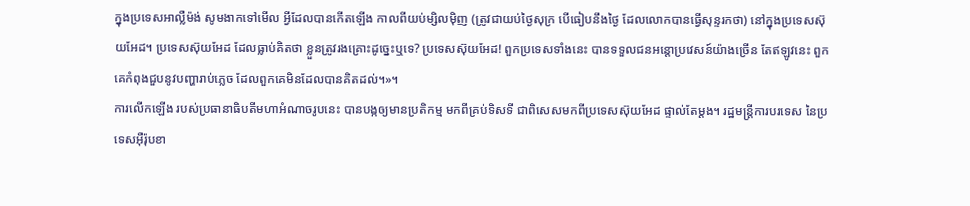ក្នុងប្រទេសអាល្លឺម៉ង់ សូមងាកទៅមើល អ្វីដែលបានកើតឡើង កាលពីយប់ម្សិលម៉ិញ (ត្រូវជាយប់ថ្ងៃសុក្រ បើធៀបនឹងថ្ងៃ ដែលលោកបានធ្វើសុន្ទរកថា) នៅក្នុងប្រទេសស៊ុយអែដ។ ប្រទេសស៊ុយអែដ ដែលធ្លាប់គិតថា ខ្លួនត្រូវរងគ្រោះដូច្នេះឬទេ? ប្រទេសស៊ុយអែដ! ពួកប្រទេសទាំងនេះ បានទទួលជនអន្តោប្រវេសន៍យ៉ាងច្រើន តែឥឡូវនេះ ពួកគេកំពុងជួបនូវបញ្ហារាប់ភ្លេច ដែលពួកគេមិនដែលបានគិតដល់។»។
ការលើកឡើង របស់ប្រធានាធិបតីមហាអំណាចរូបនេះ បានបង្កឲ្យមានប្រតិកម្ម មកពីគ្រប់ទិសទី ជាពិសេសមកពីប្រទេសស៊ុយអែដ ផ្ទាល់តែម្ដង។ រដ្ឋមន្ត្រីការបរទេស នៃប្រទេសអ៊ឺរ៉ុបខា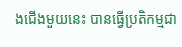ងជើងមួយនេះ បានធ្វើប្រតិកម្មជា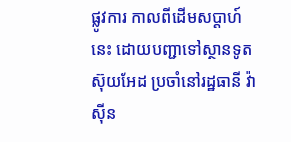ផ្លូវការ កាលពីដើមសប្ដាហ៍នេះ ដោយបញ្ជាទៅស្ថានទូតស៊ុយអែដ ប្រចាំនៅរដ្ឋធានី វ៉ាស៊ីន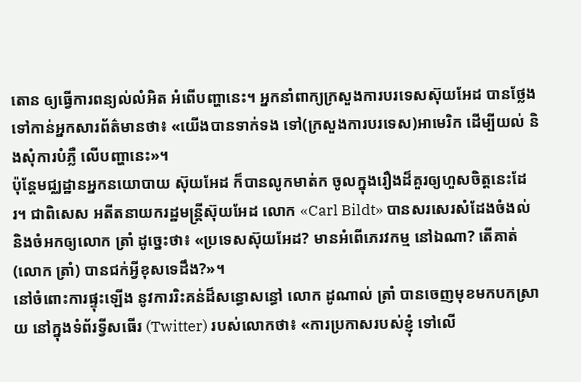តោន ឲ្យធ្វើការពន្យល់លំអិត អំពើបញ្ហានេះ។ អ្នកនាំពាក្យក្រសួងការបរទេសស៊ុយអែដ បានថ្លែងទៅកាន់អ្នកសារព័ត៌មានថា៖ «យើងបានទាក់ទង ទៅ(ក្រសួងការបរទេស)អាមេរិក ដើម្បីយល់ និងសុំការបំភ្លឺ លើបញ្ហានេះ»។
ប៉ុន្តែមជ្ឈដ្ឋានអ្នកនយោបាយ ស៊ុយអែដ ក៏បានលូកមាត់ក ចូលក្នុងរឿងដ៏គួរឲ្យហួសចិត្តនេះដែរ។ ជាពិសេស អតីតនាយករដ្ឋមន្ត្រីស៊ុយអែដ លោក «Carl Bildt» បានសរសេរសំដែងចំងល់ និងចំអកឲ្យលោក ត្រាំ ដូច្នេះថា៖ «ប្រទេសស៊ុយអែដ? មានអំពើភេរវកម្ម នៅឯណា? តើគាត់ (លោក ត្រាំ) បានជក់អ្វីខុសទេដឹង?»។
នៅចំពោះការផ្ទុះឡើង នូវការរិះគន់ដ៏សន្ធោសន្ធៅ លោក ដូណាល់ ត្រាំ បានចេញមុខមកបកស្រាយ នៅក្នុងទំព័រទ្វីសធើរ (Twitter) របស់លោកថា៖ «ការប្រកាសរបស់ខ្ញុំ ទៅលើ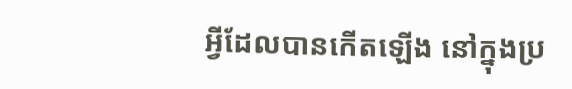អ្វីដែលបានកើតឡើង នៅក្នុងប្រ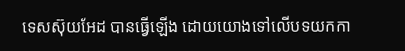ទេសស៊ុយអែដ បានធ្វើឡើង ដោយយោងទៅលើបទយកកា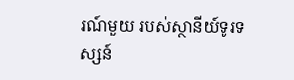រណ៍មួយ របស់ស្ថានីយ៍ទូរទស្សន៍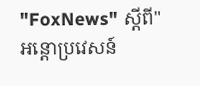"FoxNews" ស្ដីពី"អន្តោប្រវេសន៍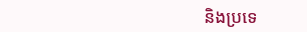និងប្រទេ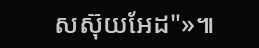សស៊ុយអែដ"»៕